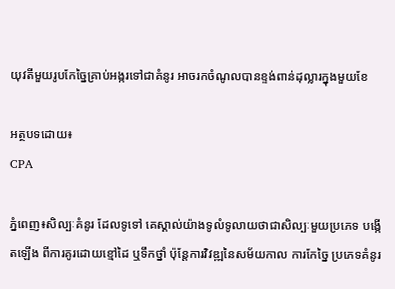យុវតីមួយរូបកែច្នៃគ្រាប់អង្ករទៅជាគំនូរ អាចរកចំណូលបានខ្ទង់ពាន់ដុល្លារក្នុងមួយខែ

អត្ថបទដោយ៖
CPA

ភ្នំពេញ៖សិល្បៈគំនូរ ដែលទូទៅ គេស្គាល់យ៉ាងទូលំទូលាយថាជាសិល្បៈមួយប្រភេទ បង្កើតឡើង ពីការគូរដោយខ្មៅដៃ ឬទឹកថ្នាំ ប៉ុន្តែការវិវឌ្ឍនៃសម័យកាល ការកែច្នៃ ប្រភេទគំនូរ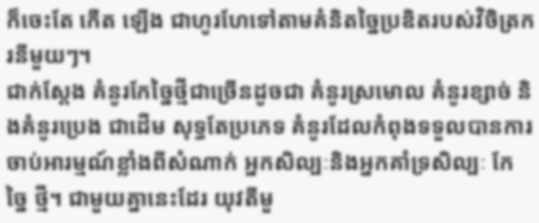ក៏ចេះតែ កើត ឡើង ជាហូរហែទៅតាមគំនិតច្នៃប្រឌិតរបស់វិចិត្រករនីមួយៗ។
ជាក់ស្តែង គំនូរកែច្នៃថ្មីជាច្រើនដូចជា គំនូរស្រមោល គំនូរខ្សាច់ និងគំនូរប្រេង ជាដើម សុទ្ធតែប្រភេទ គំនូរដែលកំពុងទទួលបានការចាប់អារម្មណ៍ខ្លាំងពីសំណាក់ អ្នកសិល្បៈនិងអ្នកគាំទ្រសិល្បៈ កែច្នៃ ថ្មី។ ជាមួយគ្នានេះដែរ យុវតីមួ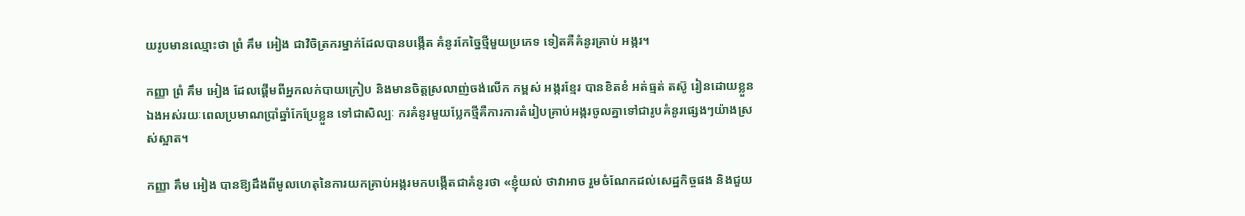យរូបមានឈ្មោះថា ព្រំ គឹម អៀង ជាវិចិត្រករម្នាក់ដែលបានបង្កើត គំនូរកែច្នៃថ្មីមួយប្រភេទ ទៀតគឺគំនូរគ្រាប់ អង្ករ។

កញ្ញា ព្រំ គឹម អៀង ដែលផ្តើមពីអ្នកលក់បាយក្រៀប និងមានចិត្តស្រលាញ់ចង់លើក កម្ពស់ អង្ករខ្មែរ បានខិតខំ អត់ធ្មត់ តស៊ូ រៀនដោយខ្លួនឯងអស់រយៈពេលប្រមាណប្រាំឆ្នាំកែប្រែខ្លួន ទៅជាសិល្បៈ ករគំនូរមួយប្លែកថ្មីគឺការការតំរៀបគ្រាប់អង្ករចូលគ្នាទៅជារូបគំនូរផ្សេងៗយ៉ាងស្រស់ស្អាត។

កញ្ញា គឹម អៀង បានឱ្យដឹងពីមូលហេតុនៃការយកគ្រាប់អង្ករមកបង្កើតជាគំនូរថា «ខ្ញុំយល់ ថាវាអាច រួមចំណែកដល់សេដ្ឋកិច្ចផង និងជួយ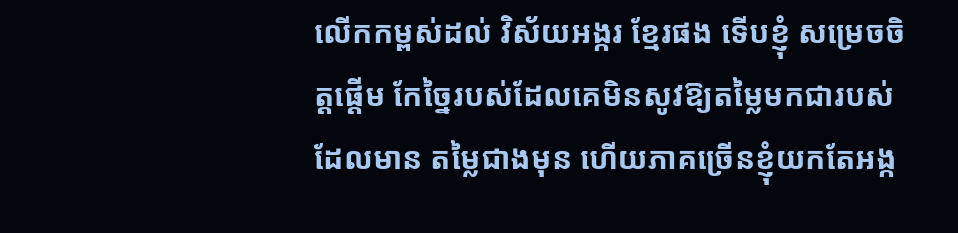លើកកម្ពស់ដល់ វិស័យអង្ករ ខ្មែរផង ទើបខ្ញុំ សម្រេចចិត្តផ្តើម កែច្នៃរបស់ដែលគេមិនសូវឱ្យតម្លៃមកជារបស់ដែលមាន តម្លៃជាងមុន ហើយភាគច្រើនខ្ញុំយកតែអង្ក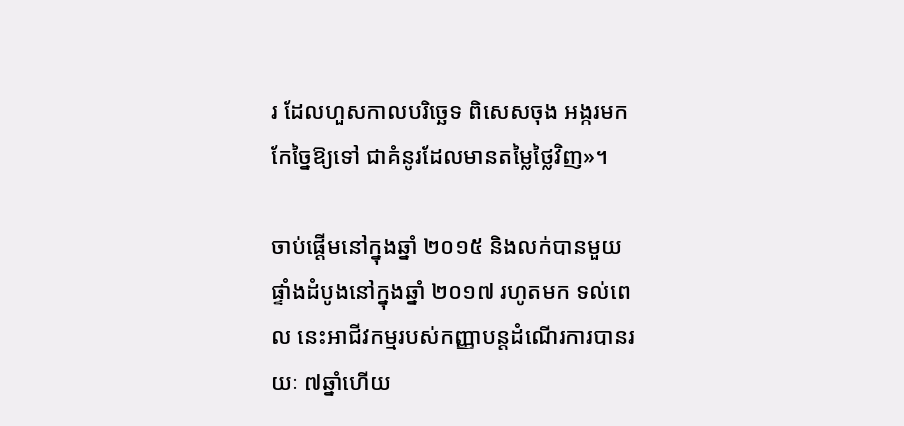រ ដែលហួសកាលបរិច្ឆេទ ពិសេសចុង អង្ករមកកែច្នៃឱ្យទៅ ជាគំនូរដែលមានតម្លៃថ្លៃវិញ»។

ចាប់ផ្តើមនៅក្នុងឆ្នាំ ២០១៥ និងលក់បានមួយផ្ទាំងដំបូងនៅក្នុងឆ្នាំ ២០១៧ រហូតមក ទល់ពេល នេះអាជីវកម្មរបស់កញ្ញាបន្តដំណើរការបានរយៈ ៧ឆ្នាំហើយ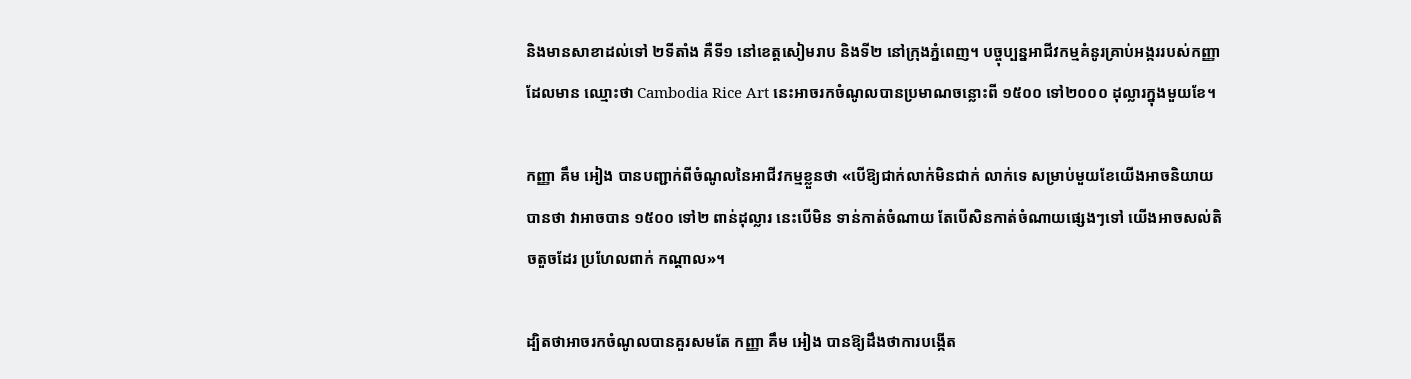និងមានសាខាដល់ទៅ ២ទីតាំង គឺទី១ នៅខេត្តសៀមរាប និងទី២ នៅក្រុងភ្នំពេញ។ បច្ចុប្បន្នអាជីវកម្មគំនូរគ្រាប់អង្កររបស់កញ្ញា ដែលមាន ឈ្មោះថា Cambodia Rice Art នេះអាចរកចំណូលបានប្រមាណចន្លោះពី ១៥០០ ទៅ២០០០ ដុល្លារក្នុងមួយខែ។

កញ្ញា គឹម អៀង បានបញ្ជាក់ពីចំណូលនៃអាជីវកម្មខ្លួនថា «បើឱ្យជាក់លាក់មិនជាក់ លាក់ទេ សម្រាប់មួយខែយើងអាចនិយាយបានថា វាអាចបាន ១៥០០ ទៅ២ ពាន់ដុល្លារ នេះបើមិន ទាន់កាត់ចំណាយ តែបើសិនកាត់ចំណាយផ្សេងៗទៅ យើងអាចសល់តិចតួចដែរ ប្រហែលពាក់ កណ្តាល»។

ដ្បិតថាអាចរកចំណូលបានគួរសមតែ កញ្ញា គឹម អៀង បានឱ្យដឹងថាការបង្កើត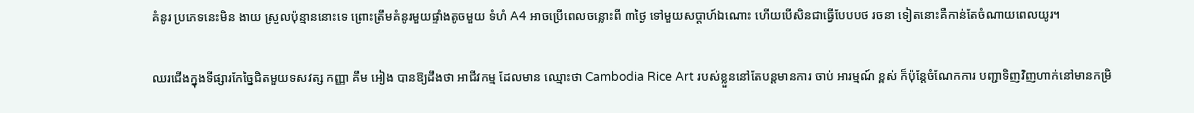គំនូរ ប្រភេទនេះមិន ងាយ ស្រួលប៉ុន្មាននោះទេ ព្រោះត្រឹមគំនូរមួយផ្ទាំងតូចមួយ ទំហំ A4 អាចប្រើពេលចន្លោះពី ៣ថ្ងៃ ទៅមួយសប្តាហ៍ឯណោះ ហើយបើសិនជាធ្វើបែបបថ រចនា ទៀតនោះគឺកាន់តែចំណាយពេលយូរ។

ឈរជើងក្នុងទីផ្សារកែច្នៃជិតមួយទសវត្ស កញ្ញា គឹម អៀង បានឱ្យដឹងថា អាជីវកម្ម ដែលមាន ឈ្មោះថា Cambodia Rice Art របស់ខ្លួននៅតែបន្តមានការ ចាប់ អារម្មណ៍ ខ្ពស់ ក៏ប៉ុន្តែចំណែកការ បញ្ជាទិញវិញហាក់នៅមានកម្រិ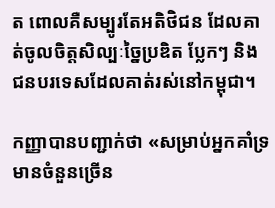ត ពោលគឺសម្បូរតែអតិថិជន ដែលគាត់ចូលចិត្តសិល្បៈច្នៃប្រឌិត ប្លែកៗ និងជនបរទេសដែលគាត់រស់នៅកម្ពុជា។

កញ្ញាបានបញ្ជាក់ថា «សម្រាប់អ្នកគាំទ្រមានចំនួនច្រើន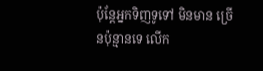ប៉ុន្តែអ្នកទិញទូទៅ មិនមាន ច្រើនប៉ុន្មានទេ លើក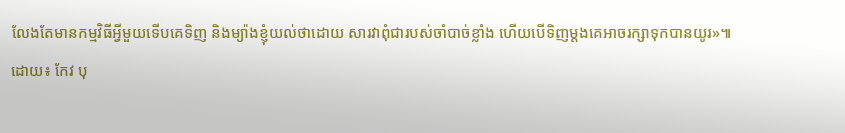លែងតែមានកម្មវិធីអ្វីមួយទើបគេទិញ និងម្យ៉ាងខ្ញុំយល់ថាដោយ សារវាពុំជារបស់ចាំបាច់ខ្លាំង ហើយបើទិញម្តងគេអាចរក្សាទុកបានយូរ»៕
ដោយ៖ កែវ បុ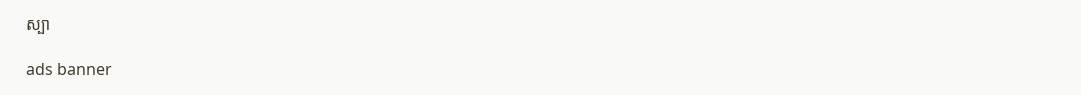ស្បា

ads banner